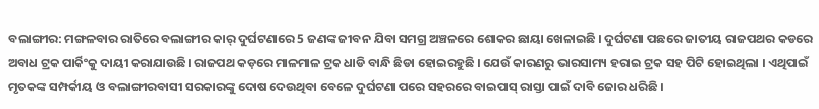ବଲାଙ୍ଗୀର: ମଙ୍ଗଳବାର ରାତିରେ ବଲାଙ୍ଗୀର କାର୍ ଦୁର୍ଘଟଣାରେ 5 ଜଣଙ୍କ ଜୀବନ ଯିବା ସମଗ୍ର ଅଞ୍ଚଳରେ ଶୋକର ଛାୟା ଖେଳାଇଛି । ଦୁର୍ଘଟଣା ପଛରେ ଜାତୀୟ ରାଜପଥର କଡରେ ଅବାଧ ଟ୍ରକ ପାର୍କିଂକୁ ଦାୟୀ କରାଯାଉଛି । ରାଜପଥ କଡ଼ରେ ମାଳମାଳ ଟ୍ରକ ଧାଡି ବାନ୍ଧି ଛିଡା ହୋଇରହୁଛି । ଯେଉଁ କାରଣରୁ ଭାରସାମ୍ୟ ହରାଇ ଟ୍ରକ ସହ ପିଟି ହୋଇଥିଲା । ଏଥିପାଇଁ ମୃତକଙ୍କ ସମ୍ପର୍କୀୟ ଓ ବଲାଙ୍ଗୀରବାସୀ ସରକାରଙ୍କୁ ଦୋଷ ଦେଉଥିବା ବେଳେ ଦୁର୍ଘଟଣା ପରେ ସହରରେ ବାଇପାସ୍ ରାସ୍ତା ପାଇଁ ଦାବି ଜୋର ଧରିଛି ।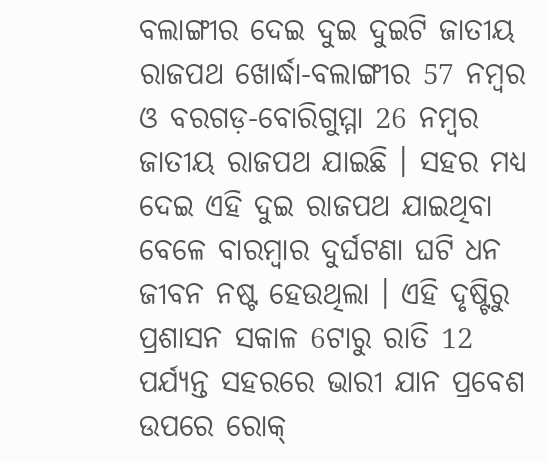ବଲାଙ୍ଗୀର ଦେଇ ଦୁଇ ଦୁଇଟି ଜାତୀୟ ରାଜପଥ ଖୋର୍ଦ୍ଧା-ବଲାଙ୍ଗୀର 57 ନମ୍ବର ଓ ବରଗଡ଼-ବୋରିଗୁମ୍ମା 26 ନମ୍ବର ଜାତୀୟ ରାଜପଥ ଯାଇଛି । ସହର ମଧ୍ୟ ଦେଇ ଏହି ଦୁଇ ରାଜପଥ ଯାଇଥିବା ବେଳେ ବାରମ୍ବାର ଦୁର୍ଘଟଣା ଘଟି ଧନ ଜୀବନ ନଷ୍ଟ ହେଉଥିଲା । ଏହି ଦୃଷ୍ଟିରୁ ପ୍ରଶାସନ ସକାଳ 6ଟାରୁ ରାତି 12 ପର୍ଯ୍ୟନ୍ତ ସହରରେ ଭାରୀ ଯାନ ପ୍ରବେଶ ଉପରେ ରୋକ୍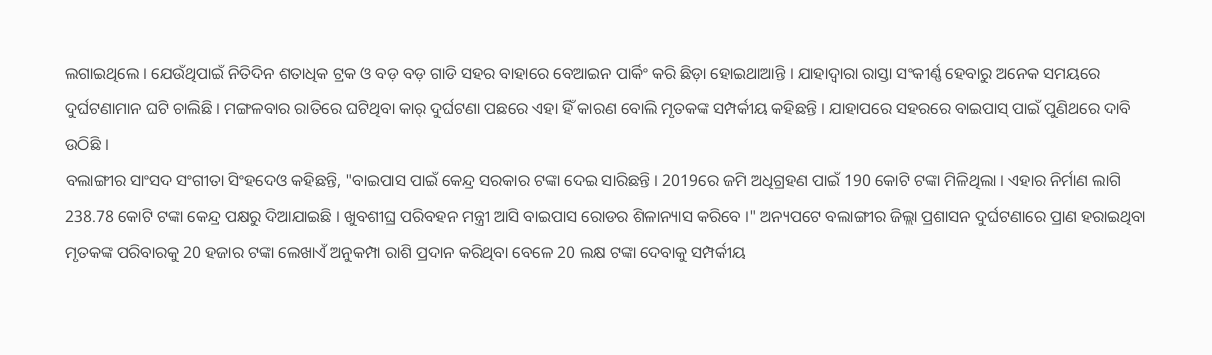ଲଗାଇଥିଲେ । ଯେଉଁଥିପାଇଁ ନିତିଦିନ ଶତାଧିକ ଟ୍ରକ ଓ ବଡ଼ ବଡ଼ ଗାଡି ସହର ବାହାରେ ବେଆଇନ ପାର୍କିଂ କରି ଛିଡ଼ା ହୋଇଥାଆନ୍ତି । ଯାହାଦ୍ୱାରା ରାସ୍ତା ସଂକୀର୍ଣ୍ଣ ହେବାରୁ ଅନେକ ସମୟରେ ଦୁର୍ଘଟଣାମାନ ଘଟି ଚାଲିଛି । ମଙ୍ଗଳବାର ରାତିରେ ଘଟିଥିବା କାର୍ ଦୁର୍ଘଟଣା ପଛରେ ଏହା ହିଁ କାରଣ ବୋଲି ମୃତକଙ୍କ ସମ୍ପର୍କୀୟ କହିଛନ୍ତି । ଯାହାପରେ ସହରରେ ବାଇପାସ୍ ପାଇଁ ପୁଣିଥରେ ଦାବି ଉଠିଛି ।
ବଲାଙ୍ଗୀର ସାଂସଦ ସଂଗୀତା ସିଂହଦେଓ କହିଛନ୍ତି, "ବାଇପାସ ପାଇଁ କେନ୍ଦ୍ର ସରକାର ଟଙ୍କା ଦେଇ ସାରିଛନ୍ତି । 2019ରେ ଜମି ଅଧିଗ୍ରହଣ ପାଇଁ 190 କୋଟି ଟଙ୍କା ମିଳିଥିଲା । ଏହାର ନିର୍ମାଣ ଲାଗି 238.78 କୋଟି ଟଙ୍କା କେନ୍ଦ୍ର ପକ୍ଷରୁ ଦିଆଯାଇଛି । ଖୁବଶୀଘ୍ର ପରିବହନ ମନ୍ତ୍ରୀ ଆସି ବାଇପାସ ରୋଡର ଶିଳାନ୍ୟାସ କରିବେ ।" ଅନ୍ୟପଟେ ବଲାଙ୍ଗୀର ଜିଲ୍ଲା ପ୍ରଶାସନ ଦୁର୍ଘଟଣାରେ ପ୍ରାଣ ହରାଇଥିବା ମୃତକଙ୍କ ପରିବାରକୁ 20 ହଜାର ଟଙ୍କା ଲେଖାଏଁ ଅନୁକମ୍ପା ରାଶି ପ୍ରଦାନ କରିଥିବା ବେଳେ 20 ଲକ୍ଷ ଟଙ୍କା ଦେବାକୁ ସମ୍ପର୍କୀୟ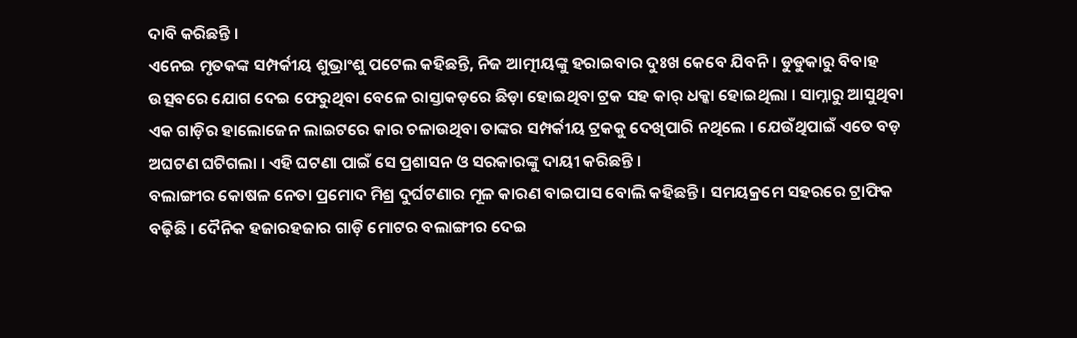ଦାବି କରିଛନ୍ତି ।
ଏନେଇ ମୃତକଙ୍କ ସମ୍ପର୍କୀୟ ଶୁଭ୍ରାଂଶୁ ପଟେଲ କହିଛନ୍ତି, ନିଜ ଆତ୍ମୀୟଙ୍କୁ ହରାଇବାର ଦୁଃଖ କେବେ ଯିବନି । ଡୁଡୁକାରୁ ବିବାହ ଉତ୍ସବରେ ଯୋଗ ଦେଇ ଫେରୁଥିବା ବେଳେ ରାସ୍ତାକଡ଼ରେ ଛିଡ଼ା ହୋଇଥିବା ଟ୍ରକ ସହ କାର୍ ଧକ୍କା ହୋଇଥିଲା । ସାମ୍ନାରୁ ଆସୁଥିବା ଏକ ଗାଡ଼ିର ହାଲୋଜେନ ଲାଇଟରେ କାର ଚଳାଉଥିବା ତାଙ୍କର ସମ୍ପର୍କୀୟ ଟ୍ରକକୁ ଦେଖିପାରି ନଥିଲେ । ଯେଉଁଥିପାଇଁ ଏତେ ବଡ଼ ଅଘଟଣ ଘଟିଗଲା । ଏହି ଘଟଣା ପାଇଁ ସେ ପ୍ରଶାସନ ଓ ସରକାରଙ୍କୁ ଦାୟୀ କରିଛନ୍ତି ।
ବଲାଙ୍ଗୀର କୋଷଳ ନେତା ପ୍ରମୋଦ ମିଶ୍ର ଦୁର୍ଘଟଣାର ମୂଳ କାରଣ ବାଇପାସ ବୋଲି କହିଛନ୍ତି । ସମୟକ୍ରମେ ସହରରେ ଟ୍ରାଫିକ ବଢ଼ିଛି । ଦୈନିକ ହଜାରହଜାର ଗାଡ଼ି ମୋଟର ବଲାଙ୍ଗୀର ଦେଇ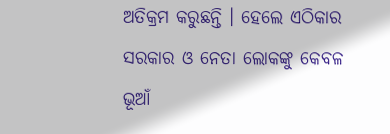ଅତିକ୍ରମ କରୁଛନ୍ତି । ହେଲେ ଏଠିକାର ସରକାର ଓ ନେତା ଲୋକଙ୍କୁ କେବଳ ଭୂଆଁ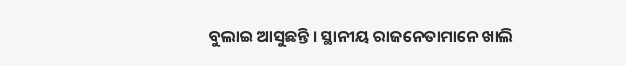ବୁଲାଇ ଆସୁଛନ୍ତି । ସ୍ଥାନୀୟ ରାଜନେତାମାନେ ଖାଲି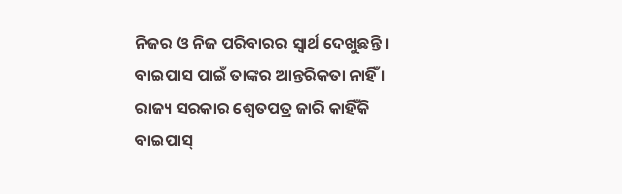ନିଜର ଓ ନିଜ ପରିବାରର ସ୍ବାର୍ଥ ଦେଖୁଛନ୍ତି । ବାଇପାସ ପାଇଁ ତାଙ୍କର ଆନ୍ତରିକତା ନାହିଁ । ରାଜ୍ୟ ସରକାର ଶ୍ବେତପତ୍ର ଜାରି କାହିଁକି ବାଇପାସ୍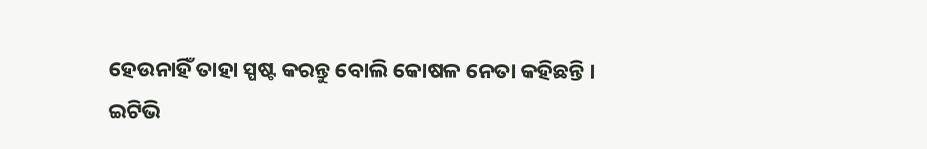ହେଉନାହିଁ ତାହା ସ୍ପଷ୍ଟ କରନ୍ତୁ ବୋଲି କୋଷଳ ନେତା କହିଛନ୍ତି ।
ଇଟିଭି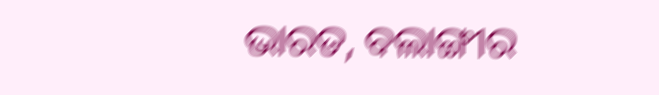ଭାରତ, ବଲାଙ୍ଗୀର